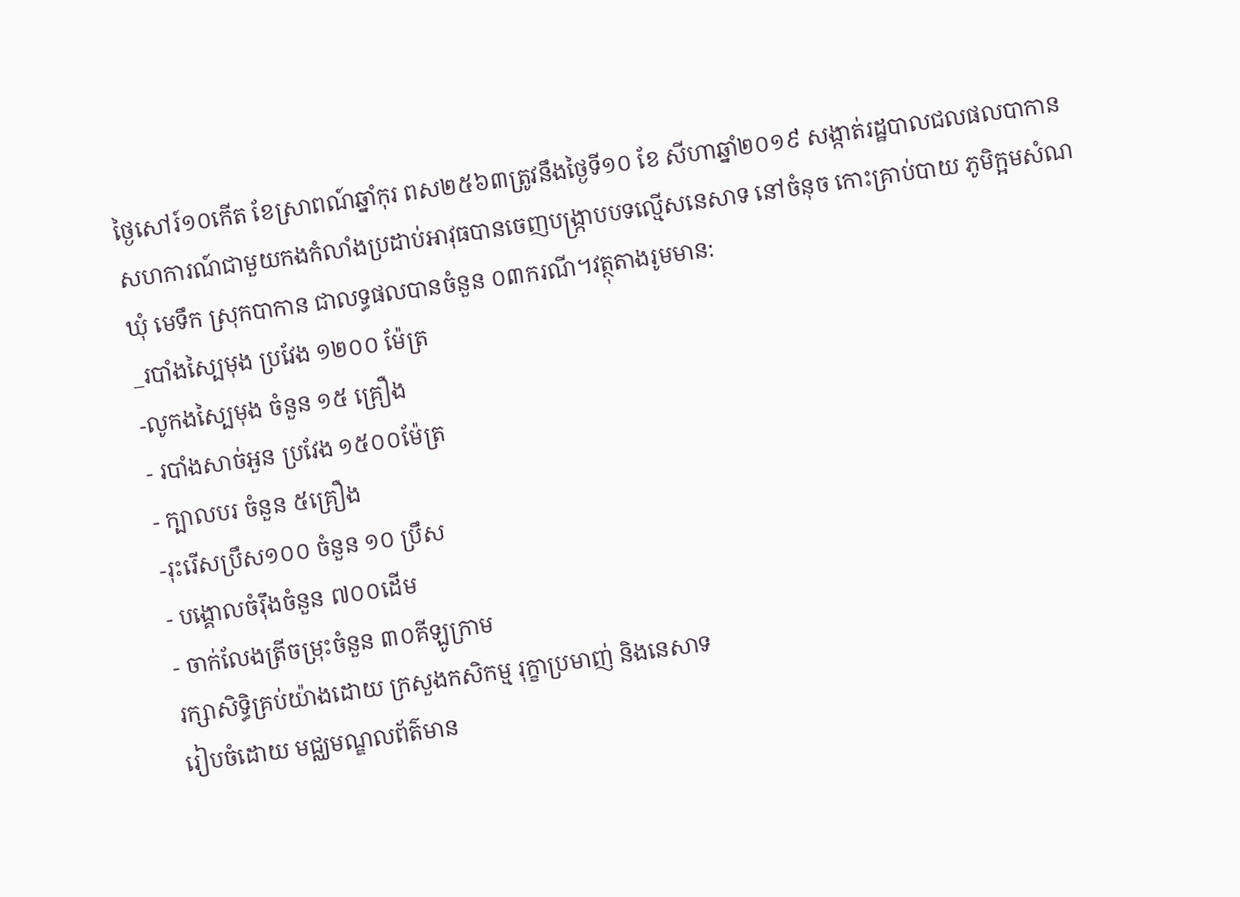ថ្ងៃសៅរ៍១០កើត ខែស្រាពណ៍ឆ្នាំកុរ ពស២៥៦៣ត្រូវនឹងថ្ងៃទី១០ ខែ សីហាឆ្នាំ២០១៩ សង្កាត់រដ្ឋបាលជលផលបាកាន សហការណ៍ជាមួយកងកំលាំងប្រដាប់អាវុធបានចេញបង្រ្កាបបទល្មើសនេសាទ នៅចំនុច កោះគ្រាប់បាយ ភូមិក្អមសំណ ឃុំ មេទឹក ស្រុកបាកាន ជាលទ្ធផលបានចំនួន ០៣ករណី។វត្ថុតាងរូមមាន:
_របាំងស្បៃមុង ប្រវែង ១២០០ ម៉ែត្រ
-លូកងស្បៃមុង ចំនួន ១៥ គ្រឿង
- របាំងសាច់អួន ប្រវែង ១៥០០ម៉ែត្រ
- ក្បាលបរ ចំនួន ៥គ្រឿង
-រុះរើសប្រឹស១០០ ចំនួន ១០ ប្រឹស
- បង្គោលចំរ៉ឹងចំនួន ៧០០ដើម
- ចាក់លែងត្រីចម្រុះចំនួន ៣០គីឡូក្រាម
រក្សាសិទិ្ធគ្រប់យ៉ាងដោយ ក្រសួងកសិកម្ម រុក្ខាប្រមាញ់ និងនេសាទ
រៀបចំដោយ មជ្ឈមណ្ឌលព័ត៌មាន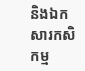និងឯកសារកសិកម្ម